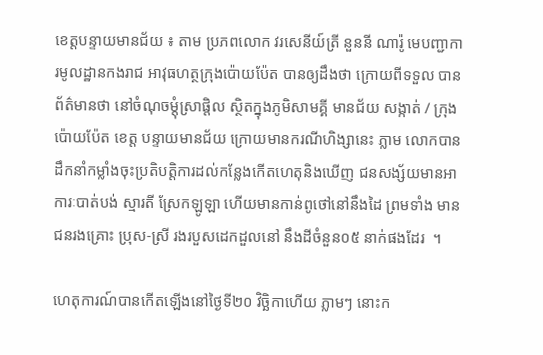ខេត្តបន្ទាយមានជ័យ ៖ តាម ប្រភពលោក វរសេនីយ៍ត្រី នួននី ណារ៉ូ មេបញ្ជាការមូលដ្ឋានកងរាជ អាវុធហត្ថក្រុងប៉ោយប៉ែត បានឲ្យដឹងថា ក្រោយពីទទួល បានព័ត៌មានថា នៅចំណុចម្ដុំស្រាផ្តិល ស្ថិតក្នុងភូមិសាមគ្គី មានជ័យ សង្កាត់ / ក្រុង ប៉ោយប៉ែត ខេត្ត បន្ទាយមានជ័យ ក្រោយមានករណីហិង្សានេះ ភ្លាម លោកបាន ដឹកនាំកម្លាំងចុះប្រតិបត្តិការដល់កន្លែងកើតហេតុនិងឃើញ ជនសង្ស័យមានអាការៈបាត់បង់ ស្មារតី ស្រែកឡូឡា ហើយមានកាន់ពូថៅនៅនឹងដៃ ព្រមទាំង មាន ជនរងគ្រោះ ប្រុស-ស្រី រងរបួសដេកដួលនៅ នឹងដីចំនួន០៥ នាក់ផងដែរ  ។

ហេតុការណ៍បានកើតឡើងនៅថ្ងៃទី២០ វិច្ឆិកាហើយ ភ្លាមៗ នោះក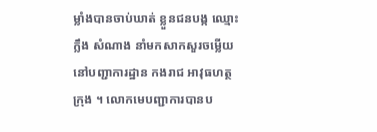ម្លាំងបានចាប់ឃាត់ ខ្លួនជនបង្ក ឈ្មោះ ក្លឹង សំណាង នាំមកសាកសួរចម្លើយ នៅបញ្ជាការដ្ឋាន កងរាជ អាវុធហត្ថក្រុង ។ លោកមេបញ្ជាការបានប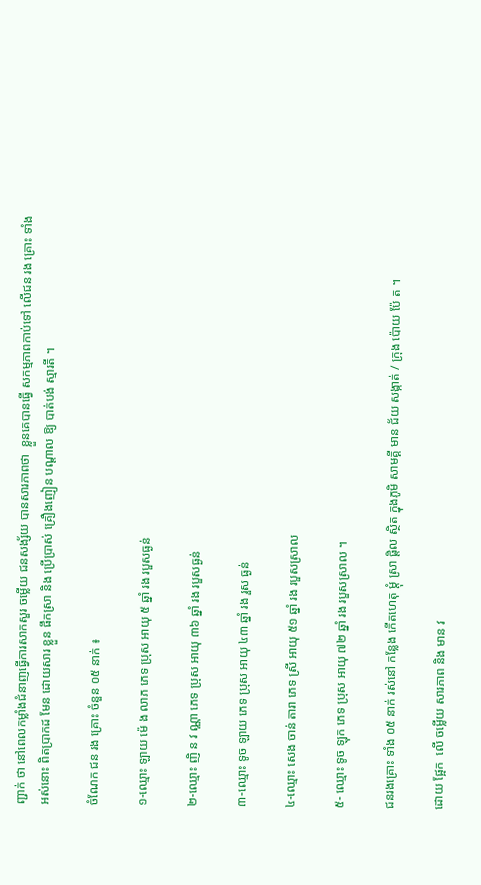ញ្ជាក់ ថា នៅពេលកម្លាំងជំនាញធ្វើការសាកសួរ ចម្លើយ ជនសង្ស័យ បានសារភាពថា  ខ្លួនគេបានធ្វើ សកម្មភាពកាប់ទៅ លើជន រង គ្រោះ ទាំង អស់នោះ ពិតប្រាកដ មែន ដោយសារ ខ្លួន ផឹកស្រា និង ប្រើប្រាស់ គ្រឿងញៀន បណ្តាល ឱ្យ បាត់បង់ ស្មារតី ។

ចំណែក ជន រង គ្រោះ ចំនួន ០៥ នាក់ ៖

១-ឈ្មោះ ឡាយ ម៉េ ង លាភ ភេទ ប្រុស អាយុ ៥ ឆ្នាំ រង របួសធ្ងន់

២-ឈ្មោះ ញិ ន វ ណ្ណា ភេទ ប្រុស អាយុ ៣៦ ឆ្នាំ រង របួសធ្ងន់

៣-ឈ្មោះ ទូច ឡាយ ភេទ ប្រុស អាយុ ៤៣ ឆ្នាំ រង រួស ធ្ងន់

៤-ឈ្មោះ សេង ចាន់ តារា ភេទ ស្រី អាយុ ៥១ ឆ្នាំ រង របួសស្រាល

៥- ឈ្មោះ ទូច ឡុក ភេទ ប្រុស អាយុ ៧២ ឆ្នាំ រង របួសស្រាល ។

ជនរងគ្រោះ ទាំង ០៥ នាក់ រស់នៅ កន្លែង កើតហេតុ ម្ដុំ ស្រា ផ្តិល ស្ថិត ក្នុងភូមិ សាមគ្គី មាន ជ័យ សង្កាត់ / ក្រុង ប៉ោយ ប៉ែ ត ។

ដោយ ផ្អែក  លើ ចម្លើយ សារភាព និង មាន វ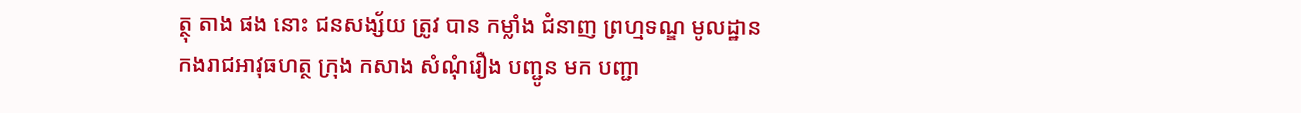ត្ថុ តាង ផង នោះ ជនសង្ស័យ ត្រូវ បាន កម្លាំង ជំនាញ ព្រហ្មទណ្ឌ មូលដ្ឋាន កងរាជអាវុធហត្ថ ក្រុង កសាង សំណុំរឿង បញ្ជូន មក បញ្ជា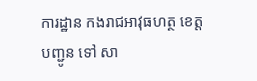ការដ្ឋាន កងរាជអាវុធហត្ថ ខេត្ត បញ្ជូន ទៅ សា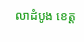លាដំបូង ខេត្ត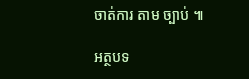ចាត់ការ តាម ច្បាប់ ៕

អត្ថបទ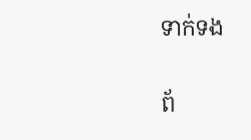ទាក់ទង

ព័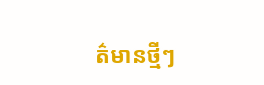ត៌មានថ្មីៗ